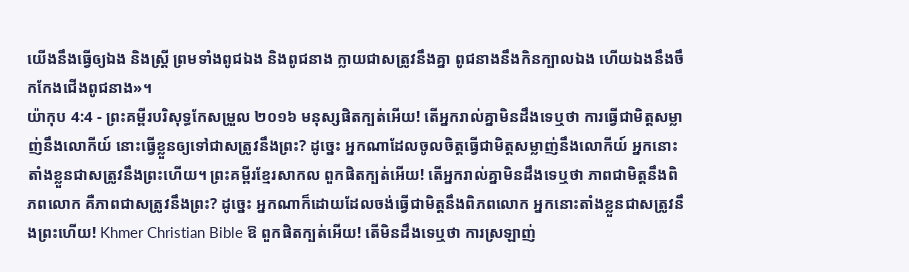យើងនឹងធ្វើឲ្យឯង និងស្ត្រី ព្រមទាំងពូជឯង និងពូជនាង ក្លាយជាសត្រូវនឹងគ្នា ពូជនាងនឹងកិនក្បាលឯង ហើយឯងនឹងចឹកកែងជើងពូជនាង»។
យ៉ាកុប 4:4 - ព្រះគម្ពីរបរិសុទ្ធកែសម្រួល ២០១៦ មនុស្សផិតក្បត់អើយ! តើអ្នករាល់គ្នាមិនដឹងទេឬថា ការធ្វើជាមិត្តសម្លាញ់នឹងលោកីយ៍ នោះធ្វើខ្លួនឲ្យទៅជាសត្រូវនឹងព្រះ? ដូច្នេះ អ្នកណាដែលចូលចិត្តធ្វើជាមិត្តសម្លាញ់នឹងលោកីយ៍ អ្នកនោះតាំងខ្លួនជាសត្រូវនឹងព្រះហើយ។ ព្រះគម្ពីរខ្មែរសាកល ពួកផិតក្បត់អើយ! តើអ្នករាល់គ្នាមិនដឹងទេឬថា ភាពជាមិត្តនឹងពិភពលោក គឺភាពជាសត្រូវនឹងព្រះ? ដូច្នេះ អ្នកណាក៏ដោយដែលចង់ធ្វើជាមិត្តនឹងពិភពលោក អ្នកនោះតាំងខ្លួនជាសត្រូវនឹងព្រះហើយ! Khmer Christian Bible ឱ ពួកផិតក្បត់អើយ! តើមិនដឹងទេឬថា ការស្រឡាញ់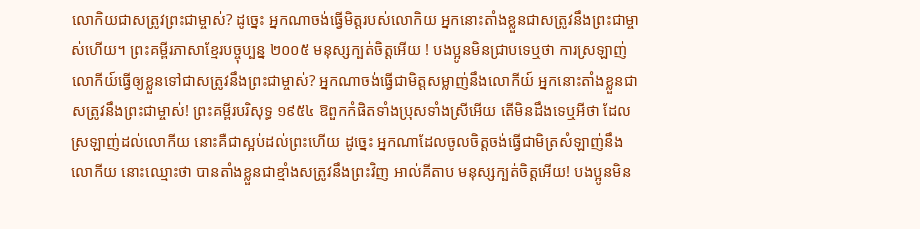លោកិយជាសត្រូវព្រះជាម្ចាស់? ដូច្នេះ អ្នកណាចង់ធ្វើមិត្តរបស់លោកិយ អ្នកនោះតាំងខ្លួនជាសត្រូវនឹងព្រះជាម្ចាស់ហើយ។ ព្រះគម្ពីរភាសាខ្មែរបច្ចុប្បន្ន ២០០៥ មនុស្សក្បត់ចិត្តអើយ ! បងប្អូនមិនជ្រាបទេឬថា ការស្រឡាញ់លោកីយ៍ធ្វើឲ្យខ្លួនទៅជាសត្រូវនឹងព្រះជាម្ចាស់? អ្នកណាចង់ធ្វើជាមិត្តសម្លាញ់នឹងលោកីយ៍ អ្នកនោះតាំងខ្លួនជាសត្រូវនឹងព្រះជាម្ចាស់! ព្រះគម្ពីរបរិសុទ្ធ ១៩៥៤ ឱពួកកំផិតទាំងប្រុសទាំងស្រីអើយ តើមិនដឹងទេឬអីថា ដែលស្រឡាញ់ដល់លោកីយ នោះគឺជាស្អប់ដល់ព្រះហើយ ដូច្នេះ អ្នកណាដែលចូលចិត្តចង់ធ្វើជាមិត្រសំឡាញ់នឹងលោកីយ នោះឈ្មោះថា បានតាំងខ្លួនជាខ្មាំងសត្រូវនឹងព្រះវិញ អាល់គីតាប មនុស្សក្បត់ចិត្ដអើយ! បងប្អូនមិន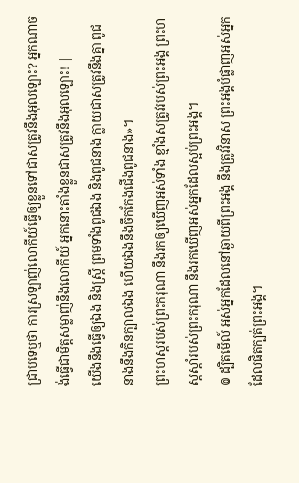ជ្រាបទេឬថា ការស្រឡាញ់លោកីយ៍ធ្វើឲ្យខ្លួនទៅជាសត្រូវនឹងអុលឡោះ? អ្នកណាចង់ធ្វើជាមិត្ដសម្លាញ់នឹងលោកីយ៍ អ្នកនោះតាំងខ្លួនជាសត្រូវនឹងអុលឡោះ! |
យើងនឹងធ្វើឲ្យឯង និងស្ត្រី ព្រមទាំងពូជឯង និងពូជនាង ក្លាយជាសត្រូវនឹងគ្នា ពូជនាងនឹងកិនក្បាលឯង ហើយឯងនឹងចឹកកែងជើងពូជនាង»។
ព្រះហស្តរបស់ព្រះករុណា នឹងរកឲ្យឃើញអស់ទាំង ខ្មាំងសត្រូវរបស់ព្រះអង្គ ព្រះហស្តស្តាំរបស់ព្រះករុណា នឹងរកឃើញអស់អ្នកដែលស្អប់ព្រះអង្គ។
៙ ដ្បិតមើល៍ អស់អ្នកដែលនៅឆ្ងាយពីព្រះអង្គ នឹងត្រូវវិនាស ព្រះអង្គបំផ្លាញអស់អ្នកដែលផិតក្បត់ព្រះអង្គ។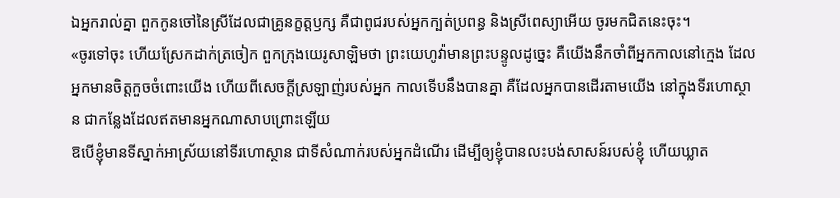ឯអ្នករាល់គ្នា ពួកកូនចៅនៃស្រីដែលជាគ្រូនក្ខត្តឫក្ស គឺជាពូជរបស់អ្នកក្បត់ប្រពន្ធ និងស្រីពេស្យាអើយ ចូរមកជិតនេះចុះ។
«ចូរទៅចុះ ហើយស្រែកដាក់ត្រចៀក ពួកក្រុងយេរូសាឡិមថា ព្រះយេហូវ៉ាមានព្រះបន្ទូលដូច្នេះ គឺយើងនឹកចាំពីអ្នកកាលនៅក្មេង ដែលអ្នកមានចិត្តកួចចំពោះយើង ហើយពីសេចក្ដីស្រឡាញ់របស់អ្នក កាលទើបនឹងបានគ្នា គឺដែលអ្នកបានដើរតាមយើង នៅក្នុងទីរហោស្ថាន ជាកន្លែងដែលឥតមានអ្នកណាសាបព្រោះឡើយ
ឱបើខ្ញុំមានទីស្នាក់អាស្រ័យនៅទីរហោស្ថាន ជាទីសំណាក់របស់អ្នកដំណើរ ដើម្បីឲ្យខ្ញុំបានលះបង់សាសន៍របស់ខ្ញុំ ហើយឃ្លាត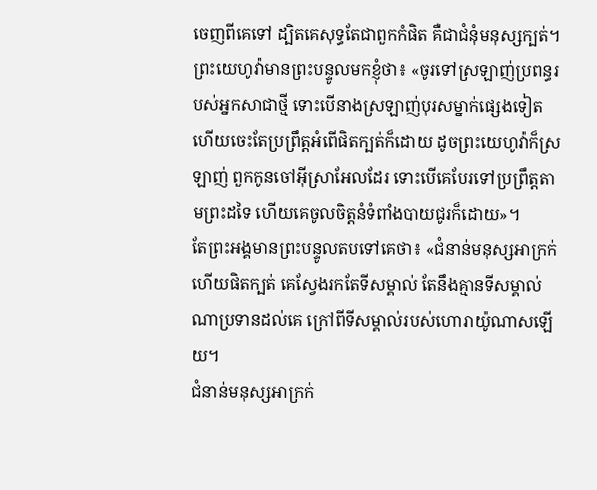ចេញពីគេទៅ ដ្បិតគេសុទ្ធតែជាពួកកំផិត គឺជាជំនុំមនុស្សក្បត់។
ព្រះយេហូវ៉ាមានព្រះបន្ទូលមកខ្ញុំថា៖ «ចូរទៅស្រឡាញ់ប្រពន្ធរបស់អ្នកសាជាថ្មី ទោះបើនាងស្រឡាញ់បុរសម្នាក់ផ្សេងទៀត ហើយចេះតែប្រព្រឹត្តអំពើផិតក្បត់ក៏ដោយ ដូចព្រះយេហូវ៉ាក៏ស្រឡាញ់ ពួកកូនចៅអ៊ីស្រាអែលដែរ ទោះបើគេបែរទៅប្រព្រឹត្តតាមព្រះដទៃ ហើយគេចូលចិត្តនំទំពាំងបាយជូរក៏ដោយ»។
តែព្រះអង្គមានព្រះបន្ទូលតបទៅគេថា៖ «ជំនាន់មនុស្សអាក្រក់ ហើយផិតក្បត់ គេស្វែងរកតែទីសម្គាល់ តែនឹងគ្មានទីសម្គាល់ណាប្រទានដល់គេ ក្រៅពីទីសម្គាល់របស់ហោរាយ៉ូណាសឡើយ។
ជំនាន់មនុស្សអាក្រក់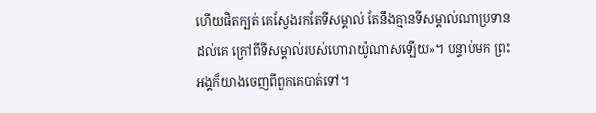ហើយផិតក្បត់ គេស្វែងរកតែទីសម្គាល់ តែនឹងគ្មានទីសម្គាល់ណាប្រទានដល់គេ ក្រៅពីទីសម្គាល់របស់ហោរាយ៉ូណាសឡើយ»។ បន្ទាប់មក ព្រះអង្គក៏យាងចេញពីពួកគេបាត់ទៅ។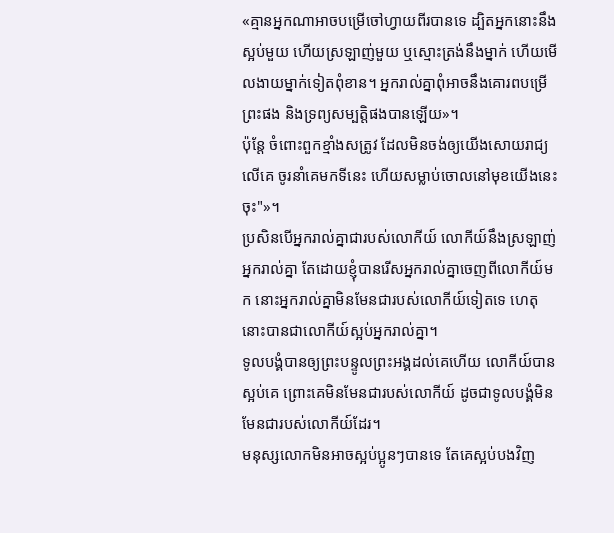«គ្មានអ្នកណាអាចបម្រើចៅហ្វាយពីរបានទេ ដ្បិតអ្នកនោះនឹងស្អប់មួយ ហើយស្រឡាញ់មួយ ឬស្មោះត្រង់នឹងម្នាក់ ហើយមើលងាយម្នាក់ទៀតពុំខាន។ អ្នករាល់គ្នាពុំអាចនឹងគោរពបម្រើព្រះផង និងទ្រព្យសម្បត្តិផងបានឡើយ»។
ប៉ុន្តែ ចំពោះពួកខ្មាំងសត្រូវ ដែលមិនចង់ឲ្យយើងសោយរាជ្យលើគេ ចូរនាំគេមកទីនេះ ហើយសម្លាប់ចោលនៅមុខយើងនេះចុះ"»។
ប្រសិនបើអ្នករាល់គ្នាជារបស់លោកីយ៍ លោកីយ៍នឹងស្រឡាញ់អ្នករាល់គ្នា តែដោយខ្ញុំបានរើសអ្នករាល់គ្នាចេញពីលោកីយ៍មក នោះអ្នករាល់គ្នាមិនមែនជារបស់លោកីយ៍ទៀតទេ ហេតុនោះបានជាលោកីយ៍ស្អប់អ្នករាល់គ្នា។
ទូលបង្គំបានឲ្យព្រះបន្ទូលព្រះអង្គដល់គេហើយ លោកីយ៍បានស្អប់គេ ព្រោះគេមិនមែនជារបស់លោកីយ៍ ដូចជាទូលបង្គំមិនមែនជារបស់លោកីយ៍ដែរ។
មនុស្សលោកមិនអាចស្អប់ប្អូនៗបានទេ តែគេស្អប់បងវិញ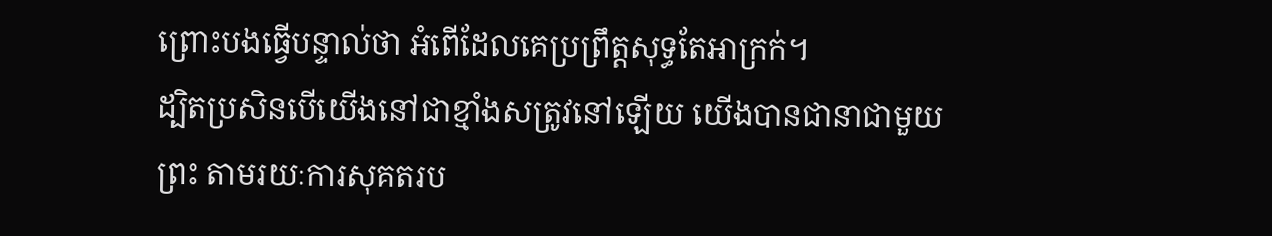ព្រោះបងធ្វើបន្ទាល់ថា អំពើដែលគេប្រព្រឹត្តសុទ្ធតែអាក្រក់។
ដ្បិតប្រសិនបើយើងនៅជាខ្មាំងសត្រូវនៅឡើយ យើងបានជានាជាមួយព្រះ តាមរយៈការសុគតរប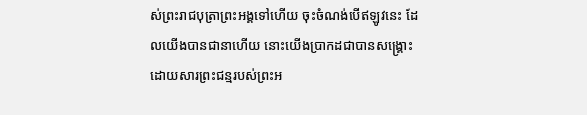ស់ព្រះរាជបុត្រាព្រះអង្គទៅហើយ ចុះចំណង់បើឥឡូវនេះ ដែលយើងបានជានាហើយ នោះយើងប្រាកដជាបានសង្គ្រោះ ដោយសារព្រះជន្មរបស់ព្រះអ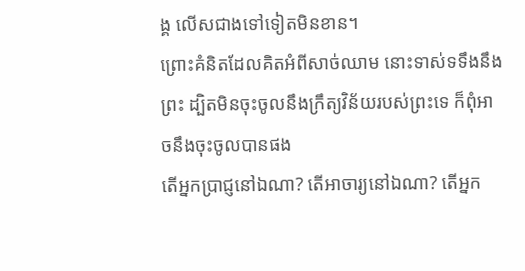ង្គ លើសជាងទៅទៀតមិនខាន។
ព្រោះគំនិតដែលគិតអំពីសាច់ឈាម នោះទាស់ទទឹងនឹងព្រះ ដ្បិតមិនចុះចូលនឹងក្រឹត្យវិន័យរបស់ព្រះទេ ក៏ពុំអាចនឹងចុះចូលបានផង
តើអ្នកប្រាជ្ញនៅឯណា? តើអាចារ្យនៅឯណា? តើអ្នក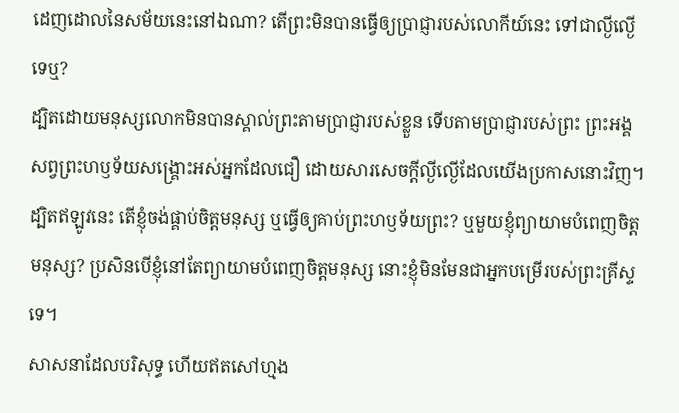ដេញដោលនៃសម័យនេះនៅឯណា? តើព្រះមិនបានធ្វើឲ្យប្រាជ្ញារបស់លោកីយ៍នេះ ទៅជាល្ងីល្ងើទេឬ?
ដ្បិតដោយមនុស្សលោកមិនបានស្គាល់ព្រះតាមប្រាជ្ញារបស់ខ្លួន ទើបតាមប្រាជ្ញារបស់ព្រះ ព្រះអង្គសព្វព្រះហឫទ័យសង្គ្រោះអស់អ្នកដែលជឿ ដោយសារសេចក្តីល្ងីល្ងើដែលយើងប្រកាសនោះវិញ។
ដ្បិតឥឡូវនេះ តើខ្ញុំចង់ផ្គាប់ចិត្តមនុស្ស ឬធ្វើឲ្យគាប់ព្រះហឫទ័យព្រះ? ឬមួយខ្ញុំព្យាយាមបំពេញចិត្តមនុស្ស? ប្រសិនបើខ្ញុំនៅតែព្យាយាមបំពេញចិត្តមនុស្ស នោះខ្ញុំមិនមែនជាអ្នកបម្រើរបស់ព្រះគ្រីស្ទទេ។
សាសនាដែលបរិសុទ្ធ ហើយឥតសៅហ្មង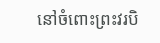នៅចំពោះព្រះវរបិ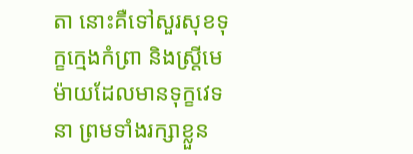តា នោះគឺទៅសួរសុខទុក្ខក្មេងកំព្រា និងស្ត្រីមេម៉ាយដែលមានទុក្ខវេទនា ព្រមទាំងរក្សាខ្លួន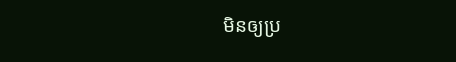មិនឲ្យប្រ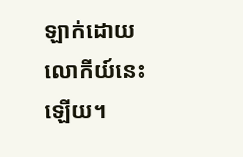ឡាក់ដោយលោកីយ៍នេះឡើយ។